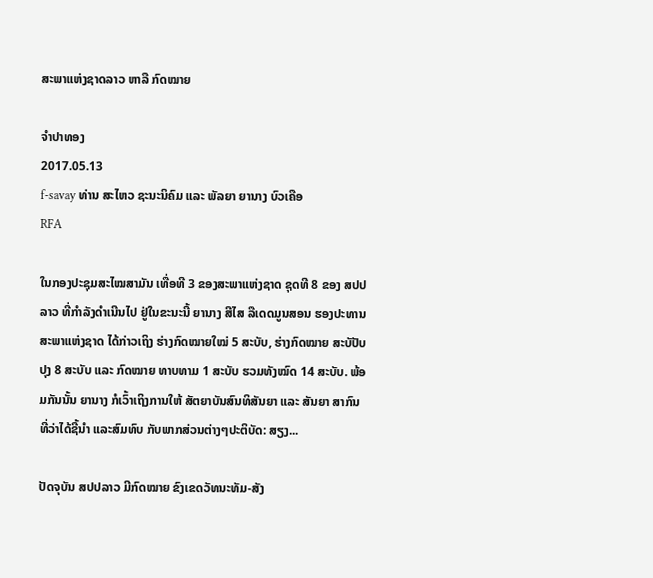ສະພາແຫ່ງຊາດລາວ ຫາລື ກົດໝາຍ

ຈໍາປາທອງ
2017.05.13
f-savay ທ່ານ ສະໄຫວ ຊະນະນິຄົມ ແລະ ພັລຍາ ຍານາງ ບົວເຄືອ
RFA

ໃນກອງປະຊຸມສະໄໝສາມັນ ເທື່ອທີ 3 ຂອງສະພາແຫ່ງຊາດ ຊຸດທີ 8 ຂອງ ສປປລາວ ທີ່ກຳລັງດຳເນີນໄປ ຢູ່ໃນຂະນະນີ້ ຍານາງ ສີໄສ ລືເດດມູນສອນ ຮອງປະທານ ສະພາແຫ່ງຊາດ ໄດ້ກ່າວເຖິງ ຮ່າງກົດໝາຍໃໝ່ 5 ສະບັບ, ຮ່າງກົດໝາຍ ສະບັປັບປຸງ 8 ສະບັບ ແລະ ກົດໝາຍ ທາບທາມ 1 ສະບັບ ຮວມທັງໝົດ 14 ສະບັບ. ພ້ອມກັນນັ້ນ ຍານາງ ກໍເວົ້າເຖິງການໃຫ້ ສັຕຍາບັນສົນທິສັນຍາ ແລະ ສັນຍາ ສາກົນ ທີ່ວ່າໄດ້ຊີ້ນໍາ ແລະສົມທົບ ກັບພາກສ່ວນຕ່າງໆປະຕິບັດ: ສຽງ...

ປັດຈຸບັນ ສປປລາວ ມີກົດໝາຍ ຂົງເຂດວັທນະທັມ-ສັງ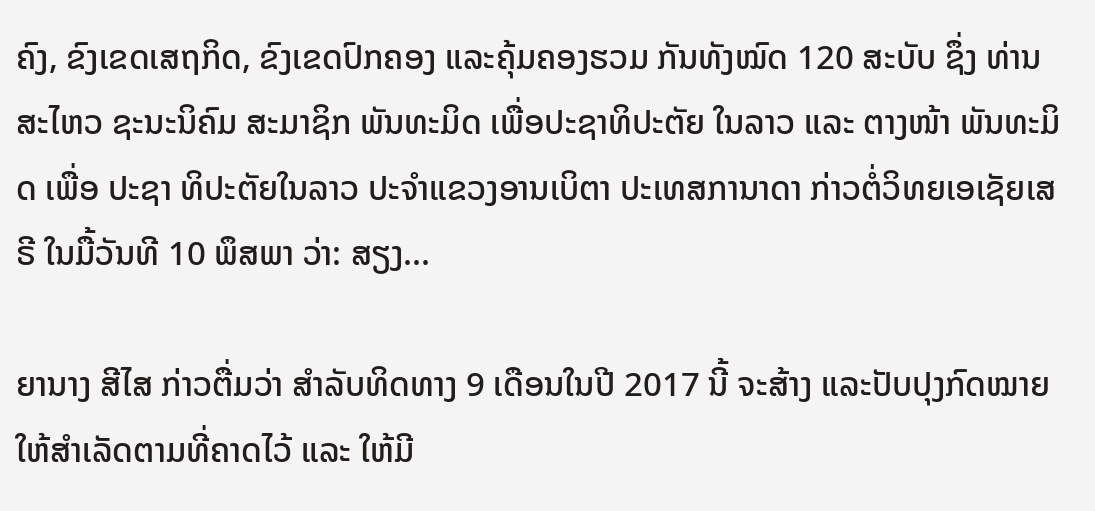ຄົງ, ຂົງເຂດເສຖກິດ, ຂົງເຂດປົກຄອງ ແລະຄຸ້ມຄອງຮວມ ກັນທັງໝົດ 120 ສະບັບ ຊຶ່ງ ທ່ານ ສະໄຫວ ຊະນະນິຄົມ ສະມາຊິກ ພັນທະມິດ ເພື່ອປະຊາທິປະຕັຍ ໃນລາວ ແລະ ຕາງໜ້າ ພັນທະມິດ ເພື່ອ ປະຊາ ທິປະຕັຍໃນລາວ ປະຈໍາແຂວງອານເບິຕາ ປະເທສການາດາ ກ່າວຕໍ່ວິທຍເອເຊັຍເສຣີ ໃນມື້ວັນທີ 10 ພຶສພາ ວ່າ: ສຽງ...

ຍານາງ ສີໄສ ກ່າວຕື່ມວ່າ ສໍາລັບທິດທາງ 9 ເດືອນໃນປີ 2017 ນີ້ ຈະສ້າງ ແລະປັບປຸງກົດໝາຍ ໃຫ້ສໍາເລັດຕາມທີ່ຄາດໄວ້ ແລະ ໃຫ້ມີ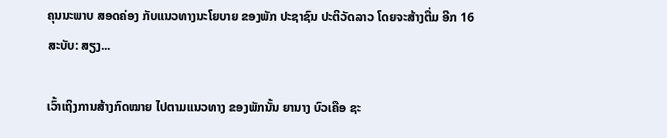ຄຸນນະພາບ ສອດຄ່ອງ ກັບແນວທາງນະໂຍບາຍ ຂອງພັກ ປະຊາຊົນ ປະຕິວັດລາວ ໂດຍຈະສ້າງຕື່ມ ອີກ 16 ສະບັບ: ສຽງ...

ເວົ້າເຖິງການສ້າງກົດໝາຍ ໄປຕາມແນວທາງ ຂອງພັກນັ້ນ ຍານາງ ບົວເຄືອ ຊະ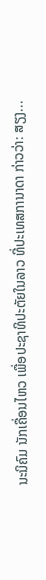ນະນິຄົມ ນັກເຄື່ອນໄຫວ ເພື່ອປະຊາທິປະຕັຍໃນລາວ ທີ່ປະເທສການາດາ ກ່າວວ່າ: ສຽງ...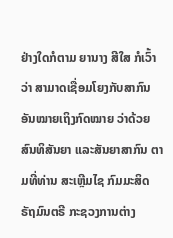ຢ່າງໃດກໍຕາມ ຍານາງ ສີໃສ ກໍເວົ້າວ່າ ສາມາດເຊື່ອມໂຍງກັບສາກົນ ອັນໝາຍເຖິງກົດໝາຍ ວ່າດ້ວຍສົນທິສັນຍາ ແລະສັນຍາສາກົນ ຕາມທີ່ທ່ານ ສະເຫຼີມໄຊ ກົມມະສິດ ຣັຖມົນຕຣີ ກະຊວງການຕ່າງ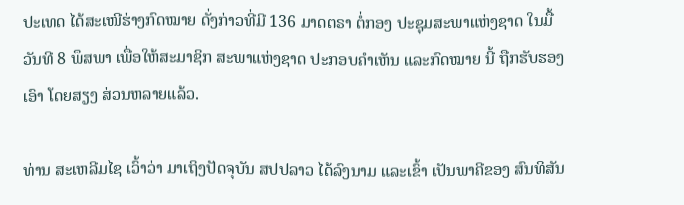ປະເທດ ໄດ້ສະເໜີຮ່າງກົດໝາຍ ດັ່ງກ່າວທີ່ມີ 136 ມາດຕຣາ ຕໍ່ກອງ ປະຊຸມສະພາແຫ່ງຊາດ ໃນມື້ວັນທີ 8 ພຶສພາ ເພື່ອໃຫ້ສະມາຊິກ ສະພາແຫ່ງຊາດ ປະກອບຄຳເຫັນ ແລະກົດໝາຍ ນີ້ ຖືກຮັບຮອງເອົາ ໂດຍສຽງ ສ່ວນຫລາຍແລ້ວ.

ທ່ານ ສະເຫລີມໄຊ ເວົ້າວ່າ ມາເຖິງປັດຈຸບັນ ສປປລາວ ໄດ້ລົງນາມ ແລະເຂົ້າ ເປັນພາຄີຂອງ ສົນທິສັນ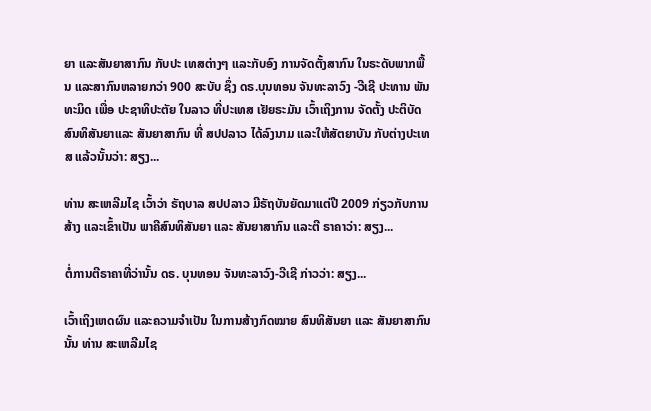ຍາ ແລະສັນຍາສາກົນ ກັບປະ ເທສຕ່າງໆ ແລະກັບອົງ ການຈັດຕັ້ງສາກົນ ໃນຣະດັບພາກພື້ນ ແລະສາກົນຫລາຍກວ່າ 900 ສະບັບ ຊຶ່ງ ດຣ.ບຸນທອນ ຈັນທະລາວົງ -ວີເຊີ ປະທານ ພັນທະມິດ ເພື່ອ ປະຊາທິປະຕັຍ ໃນລາວ ທີ່ປະເທສ ເຢັຍຣະມັນ ເວົ້າເຖິງການ ຈັດຕັ້ງ ປະຕິບັດ ສົນທິສັນຍາແລະ ສັນຍາສາກົນ ທີ່ ສປປລາວ ໄດ້ລົງນາມ ແລະໃຫ້ສັຕຍາບັນ ກັບຕ່າງປະເທສ ແລ້ວນັ້ນວ່າ: ສຽງ...

ທ່ານ ສະເຫລີມໄຊ ເວົ້າວ່າ ຣັຖບາລ ສປປລາວ ມີຣັຖບັນຍັດມາແຕ່ປີ 2009 ກ່ຽວກັບການສ້າງ ແລະເຂົ້າເປັນ ພາຄີສົນທິສັນຍາ ແລະ ສັນຍາສາກົນ ແລະຕີ ຣາຄາວ່າ: ສຽງ...

ຕໍ່ການຕີຣາຄາທີ່ວ່ານັ້ນ ດຣ. ບຸນທອນ ຈັນທະລາວົງ-ວີເຊີ ກ່າວວ່າ: ສຽງ...

ເວົ້າເຖິງເຫດຜົນ ແລະຄວາມຈຳເປັນ ໃນການສ້າງກົດໝາຍ ສົນທິສັນຍາ ແລະ ສັນຍາສາກົນນັ້ນ ທ່ານ ສະເຫລີມໄຊ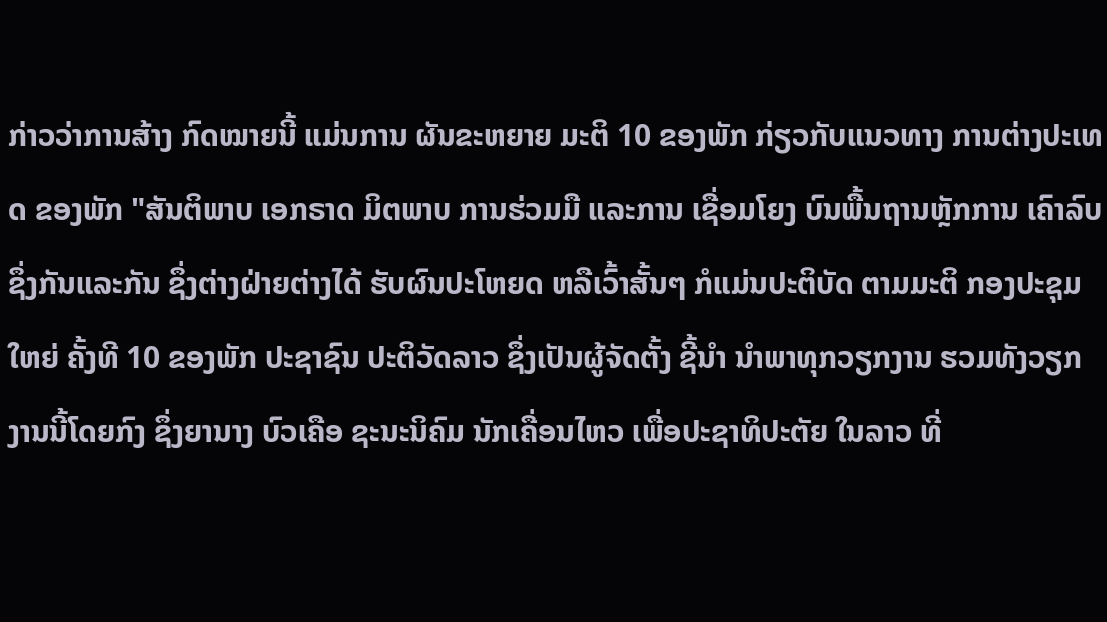ກ່າວວ່າການສ້າງ ກົດໝາຍນີ້ ແມ່ນການ ຜັນຂະຫຍາຍ ມະຕິ 10 ຂອງພັກ ກ່ຽວກັບແນວທາງ ການຕ່າງປະເທດ ຂອງພັກ "ສັນຕິພາບ ເອກຣາດ ມິຕພາບ ການຮ່ວມມື ແລະການ ເຊື່ອມໂຍງ ບົນພື້ນຖານຫຼັກການ ເຄົາລົບ ຊຶ່ງກັນແລະກັນ ຊຶ່ງຕ່າງຝ່າຍຕ່າງໄດ້ ຮັບຜົນປະໂຫຍດ ຫລືເວົ້າສັ້ນໆ ກໍແມ່ນປະຕິບັດ ຕາມມະຕິ ກອງປະຊຸມໃຫຍ່ ຄັ້ງທີ 10 ຂອງພັກ ປະຊາຊົນ ປະຕິວັດລາວ ຊຶ່ງເປັນຜູ້ຈັດຕັ້ງ ຊີ້ນຳ ນຳພາທຸກວຽກງານ ຮວມທັງວຽກງານນີ້ໂດຍກົງ ຊຶ່ງຍານາງ ບົວເຄືອ ຊະນະນິຄົມ ນັກເຄື່ອນໄຫວ ເພື່ອປະຊາທິປະຕັຍ ໃນລາວ ທີ່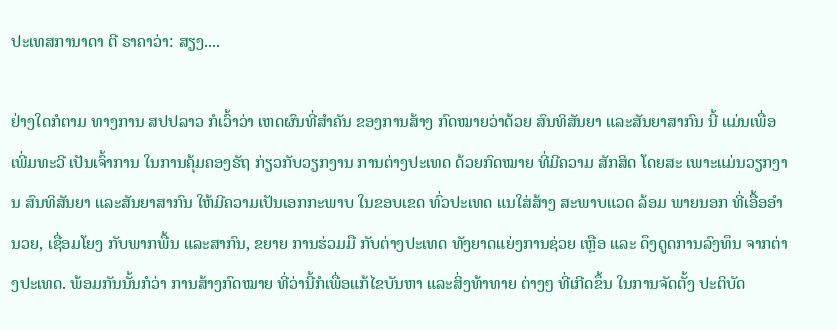ປະເທສການາດາ ຕີ ຣາຄາວ່າ: ສຽງ....

ຢ່າງໃດກໍຕາມ ທາງການ ສປປລາວ ກໍເວົ້າວ່າ ເຫດຜົນທີ່ສຳຄັນ ຂອງການສ້າງ ກົດໝາຍວ່າດ້ວຍ ສົນທິສັນຍາ ແລະສັນຍາສາກົນ ນີ້ ແມ່ນເພື່ອເພີ່ມທະວີ ເປັນເຈົ້າການ ໃນການຄຸ້ມຄອງຣັຖ ກ່ຽວກັບວຽກງານ ການຕ່າງປະເທດ ດ້ວຍກົດໝາຍ ທີ່ມີຄວາມ ສັກສິດ ໂດຍສະ ເພາະແມ່ນວຽກງານ ສົນທິສັນຍາ ແລະສັນຍາສາກົນ ໃຫ້ມີຄວາມເປັນເອກກະພາບ ໃນຂອບເຂດ ທົ່ວປະເທດ ແນໃສ່ສ້າງ ສະພາບແວດ ລ້ອມ ພາຍນອກ ທີ່ເອື້ອອຳນວຍ, ເຊື່ອມໂຍງ ກັບພາກພື້ນ ແລະສາກົນ, ຂຍາຍ ການຮ່ວມມື ກັບຕ່າງປະເທດ ທັງຍາດແຍ່ງການຊ່ວຍ ເຫຼືອ ແລະ ດຶງດູດການລົງທຶນ ຈາກຕ່າງປະເທດ. ພ້ອມກັນນັ້ນກໍວ່າ ການສ້າງກົດໝາຍ ທີ່ວ່ານີ້ກໍເພື່ອແກ້ໄຂບັນຫາ ແລະສິ່ງທ້າທາຍ ຕ່າງໆ ທີ່ເກີດຂຶ້ນ ໃນການຈັດຕັ້ງ ປະຕິບັດ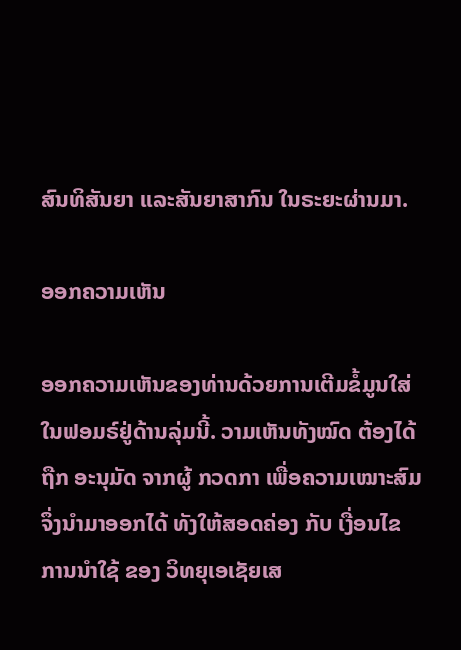ສົນທິສັນຍາ ແລະສັນຍາສາກົນ ໃນຣະຍະຜ່ານມາ.

ອອກຄວາມເຫັນ

ອອກຄວາມເຫັນຂອງທ່ານດ້ວຍການເຕີມຂໍ້ມູນໃສ່ໃນຟອມຣ໌ຢູ່ດ້ານລຸ່ມນີ້. ວາມເຫັນທັງໝົດ ຕ້ອງໄດ້ຖືກ ອະນຸມັດ ຈາກຜູ້ ກວດກາ ເພື່ອຄວາມເໝາະສົມ ຈຶ່ງນໍາມາອອກໄດ້ ທັງໃຫ້ສອດຄ່ອງ ກັບ ເງື່ອນໄຂ ການນຳໃຊ້ ຂອງ ວິທຍຸເອເຊັຍເສ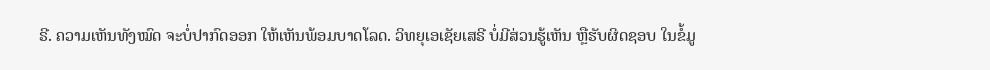ຣີ. ຄວາມເຫັນທັງໝົດ ຈະບໍ່ປາກົດອອກ ໃຫ້ເຫັນພ້ອມບາດໂລດ. ວິທຍຸເອເຊັຍເສຣີ ບໍ່ມີສ່ວນຮູ້ເຫັນ ຫຼືຮັບຜິດຊອບ ໃນຂໍ້ມູ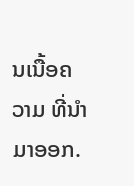ນເນື້ອຄວາມ ທີ່ນໍາມາອອກ.